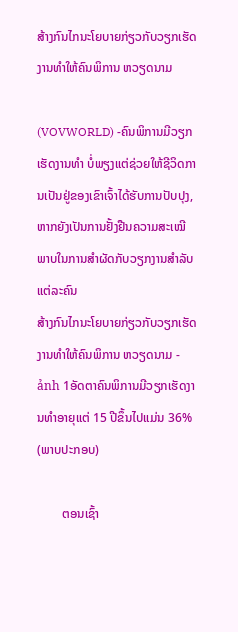ສ້າງກົນໄກນະໂຍບາຍກ່ຽວກັບວຽກເຮັດງານທຳໃຫ້ຄົນພິການ ຫວຽດນາມ

(VOVWORLD) -ຄົນພິການມີວຽກເຮັດງານທຳ ບໍ່ພຽງແຕ່ຊ່ວຍໃຫ້ຊີວິດການເປັນຢູ່ຂອງເຂົາເຈົ້າໄດ້ຮັບການປັບປຸງ, ຫາກຍັງເປັນການຢັ້ງຢືນຄວາມສະເໝີພາບໃນການສຳຜັດກັບວຽກງານສຳລັບແຕ່ລະຄົນ
ສ້າງກົນໄກນະໂຍບາຍກ່ຽວກັບວຽກເຮັດງານທຳໃຫ້ຄົນພິການ ຫວຽດນາມ - ảnh 1ອັດຕາຄົນພິການມີວຽກເຮັດງານທຳອາຍຸແຕ່ 15 ປີຂຶ້ນໄປແມ່ນ 36%
(ພາບປະກອບ)

        ຕອນເຊົ້າ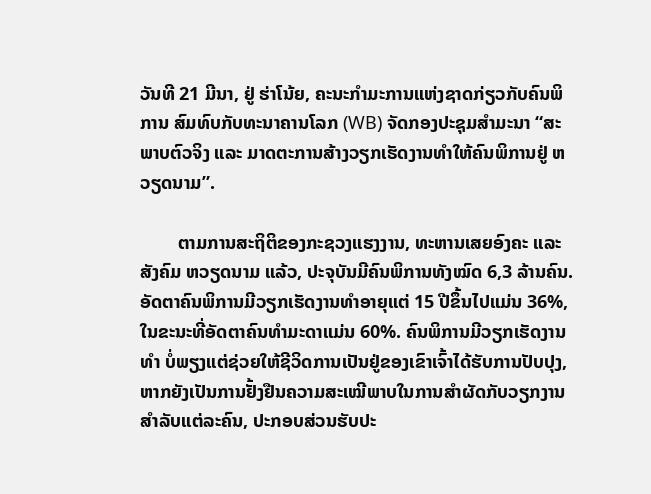ວັນທີ 21 ມີນາ, ຢູ່ ຮ່າໂນ້ຍ, ຄະນະກຳມະການແຫ່ງຊາດກ່ຽວກັບຄົນພິການ ສົມທົບກັບທະນາຄານໂລກ (WB) ຈັດກອງປະຊຸມສຳມະນາ “ສະພາບຕົວຈິງ ແລະ ມາດຕະການສ້າງວຽກເຮັດງານທຳໃຫ້ຄົນພິການຢູ່ ຫວຽດນາມ”.

        ຕາມການສະຖິຕິຂອງກະຊວງແຮງງານ, ທະຫານເສຍອົງຄະ ແລະ ສັງຄົມ ຫວຽດນາມ ແລ້ວ, ປະຈຸບັນມີຄົນພິການທັງໝົດ 6,3 ລ້ານຄົນ. ອັດຕາຄົນພິການມີວຽກເຮັດງານທຳອາຍຸແຕ່ 15 ປີຂຶ້ນໄປແມ່ນ 36%, ໃນຂະນະທີ່ອັດຕາຄົນທຳມະດາແມ່ນ 60%. ຄົນພິການມີວຽກເຮັດງານທຳ ບໍ່ພຽງແຕ່ຊ່ວຍໃຫ້ຊີວິດການເປັນຢູ່ຂອງເຂົາເຈົ້າໄດ້ຮັບການປັບປຸງ, ຫາກຍັງເປັນການຢັ້ງຢືນຄວາມສະເໝີພາບໃນການສຳຜັດກັບວຽກງານສຳລັບແຕ່ລະຄົນ, ປະກອບສ່ວນຮັບປະ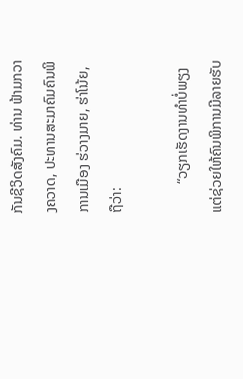ກັນຊີວິດສັງຄົມ. ທ່ານ ຟ້າມກວາງຄວາດ, ປະທານສະມາຄົມຄົນພິການເມືອງ ຮ່ວາງມາຍ, ຮ່າໂນ້ຍ, ຖືວ່າ:

        “ວຽກເຮັດງານທຳບໍ່ພຽງແຕ່ຊ່ວຍໃຫ້ຄົນພິການມີລາຍຮັບ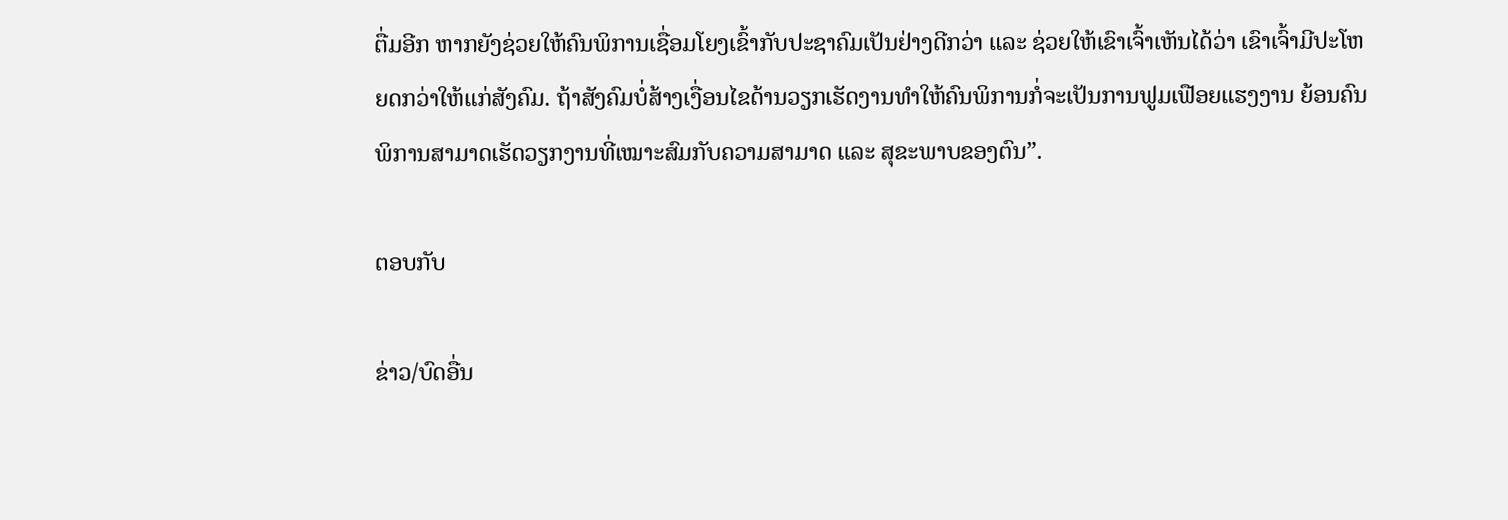ຕື່ມອີກ ຫາກຍັງຊ່ວຍໃຫ້ຄົນພິການເຊື່ອມໂຍງເຂົ້າກັບປະຊາຄົມເປັນຢ່າງດີກວ່າ ແລະ ຊ່ວຍໃຫ້ເຂົາເຈົ້າເຫັນໄດ້ວ່າ ເຂົາເຈົ້າມີປະໂຫຍດກວ່າໃຫ້ແກ່ສັງຄົມ. ຖ້າສັງຄົມບໍ່ສ້າງເງື່ອນໄຂດ້ານວຽກເຮັດງານທຳໃຫ້ຄົນພິການກໍ່ຈະເປັນການຟູມເຟືອຍແຮງງານ ຍ້ອນຄົນພິການສາມາດເຮັດວຽກງານທີ່ເໝາະສົມກັບຄວາມສາມາດ ແລະ ສຸຂະພາບຂອງຕົນ”.

ຕອບກັບ

ຂ່າວ/ບົດອື່ນ